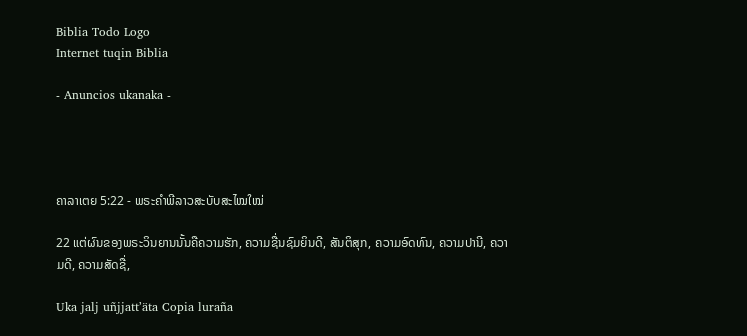Biblia Todo Logo
Internet tuqin Biblia

- Anuncios ukanaka -




ຄາລາເຕຍ 5:22 - ພຣະຄຳພີລາວສະບັບສະໄໝໃໝ່

22 ແຕ່ຜົນຂອງພຣະວິນຍານນັ້ນຄືຄວາມຮັກ, ຄວາມຊື່ນຊົມຍິນດີ, ສັນຕິສຸກ, ຄວາມອົດທົນ, ຄວາມປານີ, ຄວາມດີ, ຄວາມສັດຊື່,

Uka jalj uñjjattʼäta Copia luraña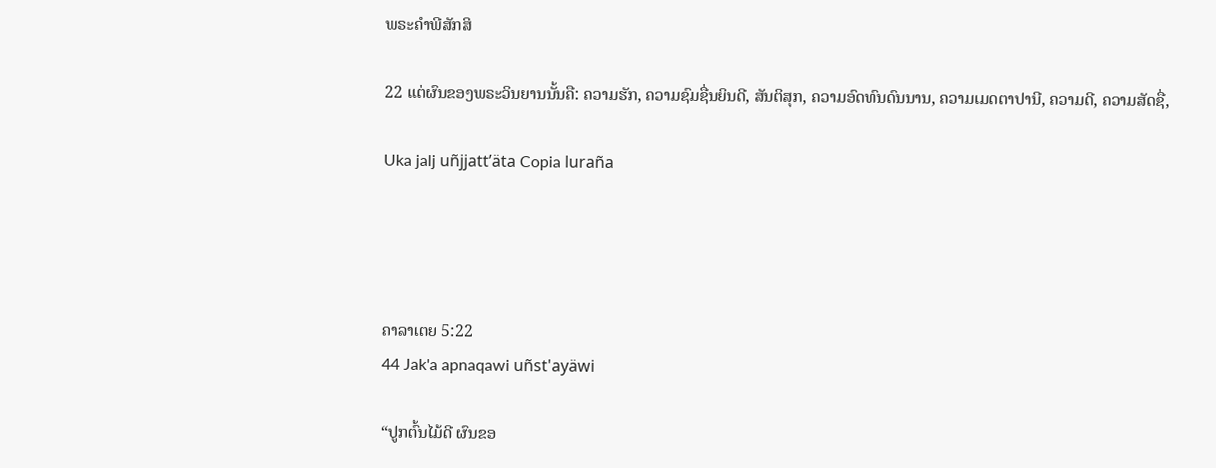ພຣະຄຳພີສັກສິ

22 ແຕ່ຜົນຂອງພຣະວິນຍານນັ້ນຄື: ຄວາມຮັກ, ຄວາມຊົມຊື່ນຍິນດີ, ສັນຕິສຸກ, ຄວາມອົດທົນດົນນານ, ຄວາມເມດຕາປານີ, ຄວາມດີ, ຄວາມສັດຊື່,

Uka jalj uñjjattʼäta Copia luraña




ຄາລາເຕຍ 5:22
44 Jak'a apnaqawi uñst'ayäwi

“ປູກຕົ້ນໄມ້ດີ ຜົນຂອ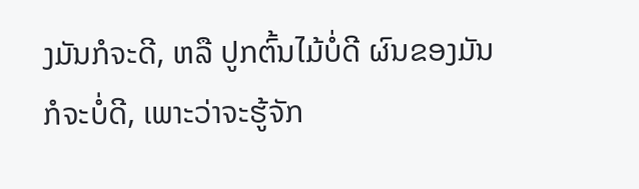ງມັນກໍຈະດີ, ຫລື ປູກຕົ້ນໄມ້ບໍ່ດີ ຜົນຂອງມັນກໍຈະບໍ່ດີ, ເພາະວ່າຈະຮູ້ຈັກ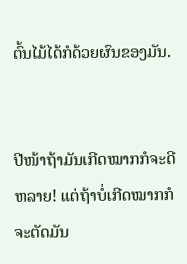ຕົ້ນໄມ້ໄດ້ກໍດ້ວຍຜົນຂອງມັນ.


ປີໜ້າຖ້າມັນເກີດໝາກກໍຈະດີຫລາຍ! ແຕ່ຖ້າບໍ່ເກີດໝາກກໍຈະຕັດມັນ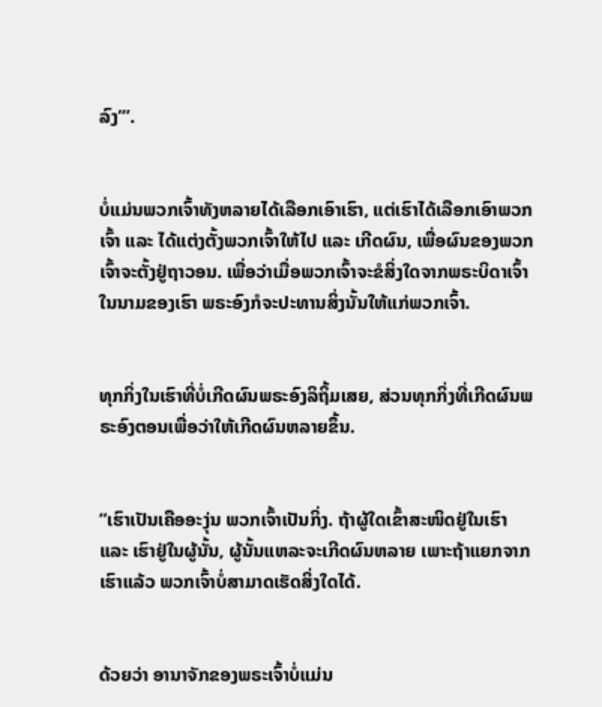ລົງ’”.


ບໍ່ແມ່ນພວກເຈົ້າທັງຫລາຍໄດ້ເລືອກເອົາເຮົາ, ແຕ່ເຮົາໄດ້ເລືອກເອົາພວກເຈົ້າ ແລະ ໄດ້ແຕ່ງຕັ້ງພວກເຈົ້າໃຫ້ໄປ ແລະ ເກີດຜົນ, ເພື່ອຜົນຂອງພວກເຈົ້າຈະຕັ້ງຢູ່ຖາວອນ. ເພື່ອວ່າເມື່ອພວກເຈົ້າຈະຂໍສິ່ງໃດຈາກພຣະບິດາເຈົ້າໃນນາມຂອງເຮົາ ພຣະອົງກໍຈະປະທານສິ່ງນັ້ນໃຫ້ແກ່ພວກເຈົ້າ.


ທຸກກິ່ງໃນເຮົາທີ່ບໍ່ເກີດຜົນພຣະອົງລິຖິ້ມເສຍ, ສ່ວນທຸກກິ່ງທີ່ເກີດຜົນພຣະອົງຕອນເພື່ອວ່າໃຫ້ເກີດຜົນຫລາຍຂຶ້ນ.


“ເຮົາເປັນເຄືອອະງຸ່ນ ພວກເຈົ້າເປັນກິ່ງ. ຖ້າຜູ້ໃດເຂົ້າສະໜິດຢູ່ໃນເຮົາ ແລະ ເຮົາຢູ່ໃນຜູ້ນັ້ນ, ຜູ້ນັ້ນແຫລະຈະເກີດຜົນຫລາຍ ເພາະຖ້າແຍກຈາກເຮົາແລ້ວ ພວກເຈົ້າບໍ່ສາມາດເຮັດສິ່ງໃດໄດ້.


ດ້ວຍວ່າ ອານາຈັກຂອງພຣະເຈົ້າບໍ່ແມ່ນ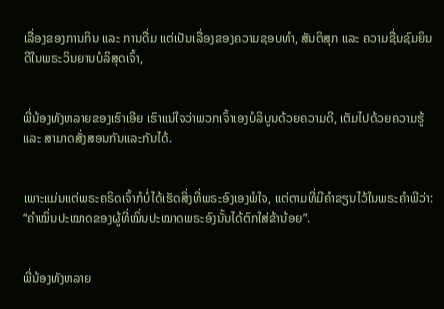ເລື່ອງຂອງການກິນ ແລະ ການດື່ມ ແຕ່ເປັນເລື່ອງຂອງຄວາມຊອບທຳ, ສັນຕິສຸກ ແລະ ຄວາມຊື່ນຊົມຍິນດີໃນພຣະວິນຍານບໍລິສຸດເຈົ້າ,


ພີ່ນ້ອງທັງຫລາຍຂອງເຮົາເອີຍ ເຮົາແນ່ໃຈວ່າພວກເຈົ້າເອງບໍລິບູນດ້ວຍຄວາມດີ, ເຕັມໄປດ້ວຍຄວາມຮູ້ ແລະ ສາມາດສັ່ງສອນກັນແລະກັນໄດ້.


ເພາະແມ່ນແຕ່ພຣະຄຣິດເຈົ້າກໍບໍ່ໄດ້ເຮັດສິ່ງທີ່ພຣະອົງເອງພໍໃຈ, ແຕ່ຕາມທີ່ມີຄຳຂຽນໄວ້ໃນພຣະຄຳພີວ່າ: “ຄຳໝິ່ນປະໝາດຂອງຜູ້ທີ່ໝິ່ນປະໝາດພຣະອົງນັ້ນໄດ້ຕົກໃສ່ຂ້ານ້ອຍ”.


ພີ່ນ້ອງທັງຫລາຍ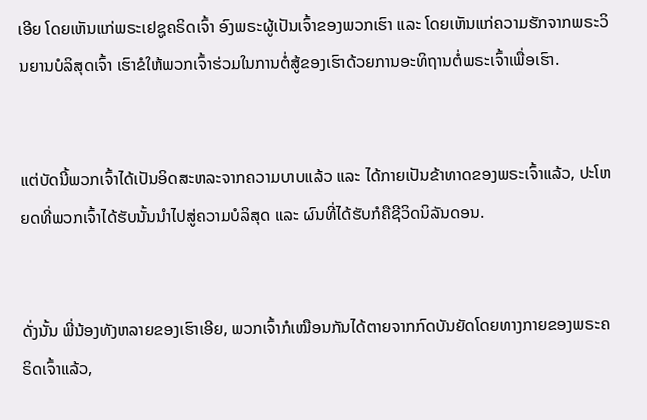ເອີຍ ໂດຍເຫັນແກ່ພຣະເຢຊູຄຣິດເຈົ້າ ອົງພຣະຜູ້ເປັນເຈົ້າຂອງພວກເຮົາ ແລະ ໂດຍເຫັນແກ່ຄວາມຮັກຈາກພຣະວິນຍານບໍລິສຸດເຈົ້າ ເຮົາຂໍໃຫ້ພວກເຈົ້າຮ່ວມໃນການຕໍ່ສູ້ຂອງເຮົາດ້ວຍການອະທິຖານຕໍ່ພຣະເຈົ້າເພື່ອເຮົາ.


ແຕ່ບັດນີ້ພວກເຈົ້າໄດ້ເປັນອິດສະຫລະຈາກຄວາມບາບແລ້ວ ແລະ ໄດ້ກາຍເປັນຂ້າທາດຂອງພຣະເຈົ້າແລ້ວ, ປະໂຫຍດທີ່ພວກເຈົ້າໄດ້ຮັບນັ້ນນຳໄປສູ່ຄວາມບໍລິສຸດ ແລະ ຜົນທີ່ໄດ້ຮັບກໍຄືຊີວິດນິລັນດອນ.


ດັ່ງນັ້ນ ພີ່ນ້ອງທັງຫລາຍຂອງເຮົາເອີຍ, ພວກເຈົ້າກໍເໝືອນກັນໄດ້ຕາຍຈາກກົດບັນຍັດໂດຍທາງກາຍຂອງພຣະຄຣິດເຈົ້າແລ້ວ,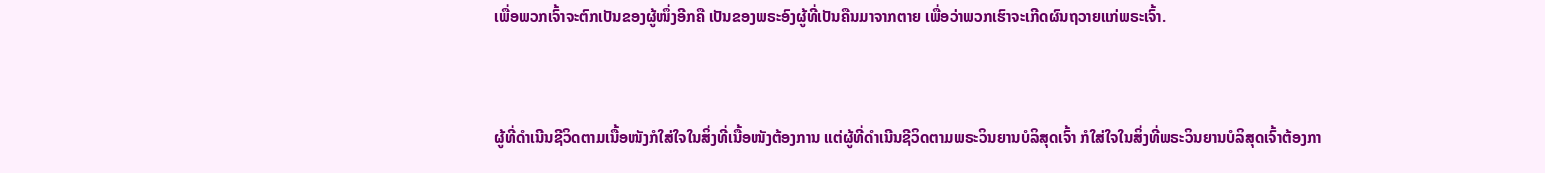ເພື່ອພວກເຈົ້າຈະຕົກເປັນຂອງຜູ້ໜຶ່ງອີກຄື ເປັນຂອງພຣະອົງຜູ້ທີ່ເປັນຄືນມາຈາກຕາຍ ເພື່ອວ່າພວກເຮົາຈະເກີດຜົນຖວາຍແກ່ພຣະເຈົ້າ.


ຜູ້ທີ່ດຳເນີນຊີວິດຕາມເນື້ອໜັງກໍໃສ່ໃຈໃນສິ່ງທີ່ເນື້ອໜັງຕ້ອງການ ແຕ່ຜູ້ທີ່ດຳເນີນຊີວິດຕາມພຣະວິນຍານບໍລິສຸດເຈົ້າ ກໍໃສ່ໃຈໃນສິ່ງທີ່ພຣະວິນຍານບໍລິສຸດເຈົ້າຕ້ອງກາ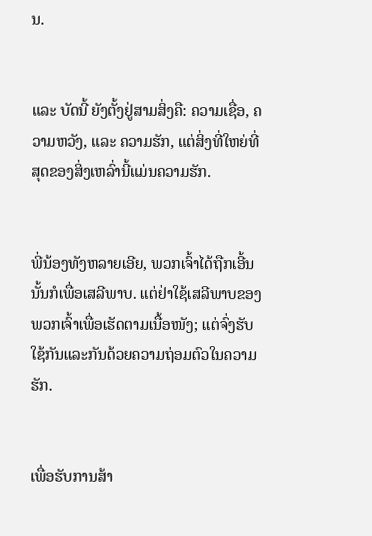ນ.


ແລະ ບັດນີ້ ຍັງຕັ້ງຢູ່ສາມສິ່ງຄື: ຄວາມເຊື່ອ, ຄວາມຫວັງ, ແລະ ຄວາມຮັກ, ແຕ່ສິ່ງທີ່ໃຫຍ່ທີ່ສຸດຂອງສິ່ງເຫລົ່ານີ້ແມ່ນຄວາມຮັກ.


ພີ່ນ້ອງທັງຫລາຍເອີຍ, ພວກເຈົ້າໄດ້ຖືກເອີ້ນນັ້ນກໍເພື່ອເສລີພາບ. ແຕ່ຢ່າໃຊ້ເສລີພາບຂອງພວກເຈົ້າເພື່ອເຮັດຕາມເນື້ອໜັງ; ແຕ່ຈົ່ງຮັບໃຊ້ກັນແລະກັນດ້ວຍຄວາມຖ່ອມຕົວໃນຄວາມຮັກ.


ເພື່ອຮັບການສ້າ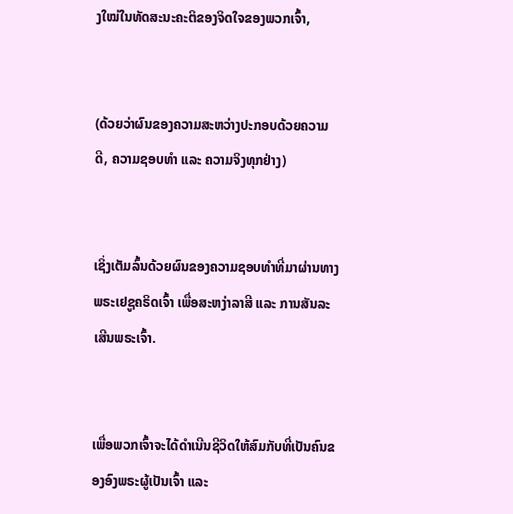ງໃໝ່ໃນທັດສະນະຄະຕິຂອງຈິດໃຈຂອງພວກເຈົ້າ,


(ດ້ວຍວ່າຜົນຂອງຄວາມສະຫວ່າງປະກອບດ້ວຍຄວາມດີ, ຄວາມຊອບທຳ ແລະ ຄວາມຈິງທຸກຢ່າງ)


ເຊິ່ງເຕັມລົ້ນດ້ວຍຜົນຂອງຄວາມຊອບທຳທີ່ມາຜ່ານທາງພຣະເຢຊູຄຣິດເຈົ້າ ເພື່ອສະຫງ່າລາສີ ແລະ ການສັນລະເສີນພຣະເຈົ້າ.


ເພື່ອພວກເຈົ້າຈະໄດ້ດຳເນີນຊີວິດໃຫ້ສົມກັບທີ່ເປັນຄົນຂອງອົງພຣະຜູ້ເປັນເຈົ້າ ແລະ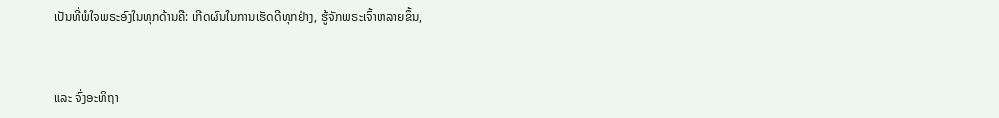ເປັນທີ່ພໍໃຈພຣະອົງໃນທຸກດ້ານຄື: ເກີດຜົນໃນການເຮັດດີທຸກຢ່າງ, ຮູ້ຈັກພຣະເຈົ້າຫລາຍຂຶ້ນ,


ແລະ ຈົ່ງອະທິຖາ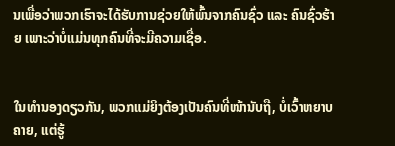ນເພື່ອວ່າພວກເຮົາຈະໄດ້ຮັບການຊ່ວຍໃຫ້ພົ້ນຈາກຄົນຊົ່ວ ແລະ ຄົນຊົ່ວຮ້າຍ ເພາະວ່າບໍ່ແມ່ນທຸກຄົນທີ່ຈະມີຄວາມເຊື່ອ.


ໃນທຳນອງດຽວກັນ, ພວກແມ່ຍິງຕ້ອງເປັນຄົນທີ່ໜ້ານັບຖື, ບໍ່ເວົ້າຫຍາບຄາຍ, ແຕ່ຮູ້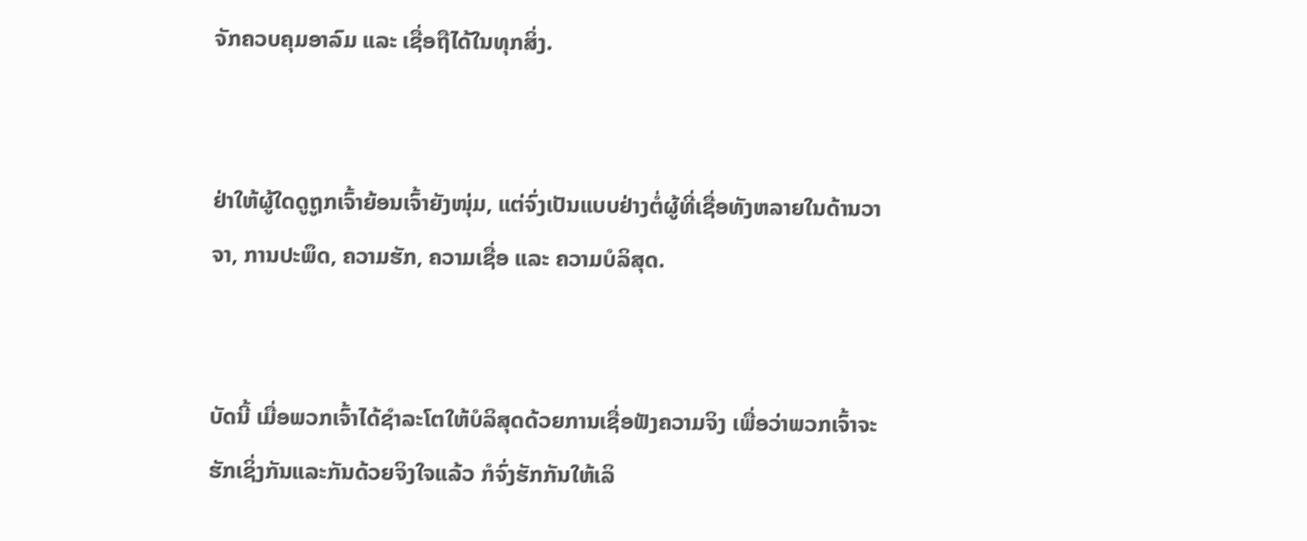ຈັກຄວບຄຸມອາລົມ ແລະ ເຊື່ອຖືໄດ້ໃນທຸກສິ່ງ.


ຢ່າໃຫ້ຜູ້ໃດດູຖູກເຈົ້າຍ້ອນເຈົ້າຍັງໜຸ່ມ, ແຕ່ຈົ່ງເປັນແບບຢ່າງຕໍ່ຜູ້ທີ່ເຊື່ອທັງຫລາຍໃນດ້ານວາຈາ, ການປະພຶດ, ຄວາມຮັກ, ຄວາມເຊື່ອ ແລະ ຄວາມບໍລິສຸດ.


ບັດນີ້ ເມື່ອພວກເຈົ້າໄດ້ຊຳລະໂຕໃຫ້ບໍລິສຸດດ້ວຍການເຊື່ອຟັງຄວາມຈິງ ເພື່ອວ່າພວກເຈົ້າຈະຮັກເຊິ່ງກັນແລະກັນດ້ວຍຈິງໃຈແລ້ວ ກໍຈົ່ງຮັກກັນໃຫ້ເລິ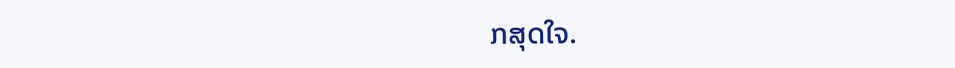ກສຸດໃຈ.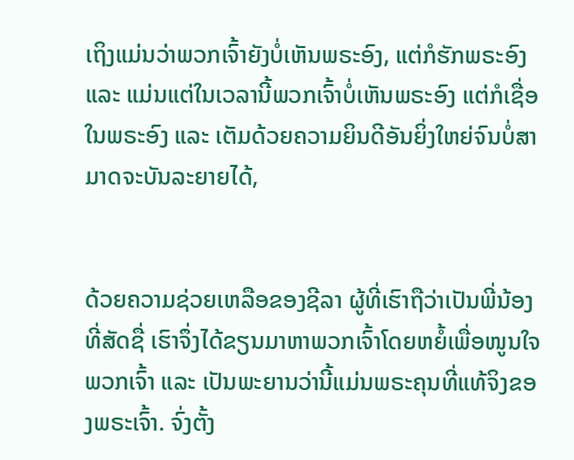ເຖິງແມ່ນວ່າພວກເຈົ້າຍັງບໍ່ເຫັນພຣະອົງ, ແຕ່ກໍຮັກພຣະອົງ ແລະ ແມ່ນແຕ່ໃນເວລານີ້ພວກເຈົ້າບໍ່ເຫັນພຣະອົງ ແຕ່ກໍເຊື່ອໃນພຣະອົງ ແລະ ເຕັມດ້ວຍຄວາມຍິນດີອັນຍິ່ງໃຫຍ່ຈົນບໍ່ສາມາດຈະບັນລະຍາຍໄດ້,


ດ້ວຍຄວາມຊ່ວຍເຫລືອຂອງຊີລາ ຜູ້ທີ່ເຮົາຖືວ່າເປັນພີ່ນ້ອງທີ່ສັດຊື່ ເຮົາຈຶ່ງໄດ້ຂຽນມາຫາພວກເຈົ້າໂດຍຫຍໍ້ເພື່ອໜູນໃຈພວກເຈົ້າ ແລະ ເປັນພະຍານວ່ານີ້ແມ່ນພຣະຄຸນທີ່ແທ້ຈິງຂອງພຣະເຈົ້າ. ຈົ່ງຕັ້ງ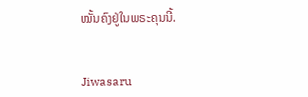ໝັ້ນຄົງຢູ່ໃນພຣະຄຸນນີ້.


Jiwasaru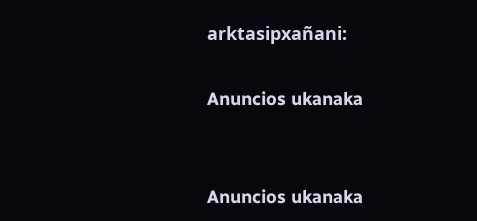arktasipxañani:

Anuncios ukanaka


Anuncios ukanaka